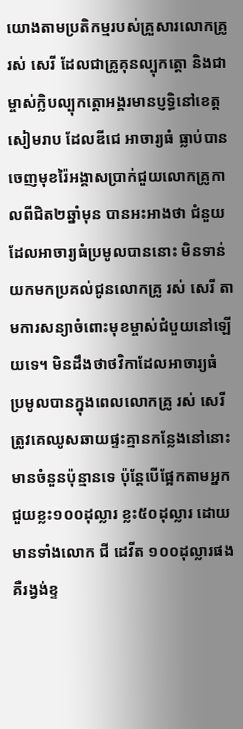យោងតាមប្រតិកម្មរបស់គ្រួសារលោកគ្រូ រស់ សេរី ដែលជាគ្រូគុនល្បុកត្តោ និងជាម្ចាស់ក្លិបល្បុកត្តោអង្គរមានប្ញទ្ធិនៅខេត្តសៀមរាប ដែលឌីជេ អាចារ្យធំ ធ្លាប់បានចេញមុខរ៉ៃអង្គាសប្រាក់ជួយលោកគ្រូកាលពីជិត២ឆ្នាំមុន បានអះអាងថា ជំនួយដែលអាចារ្យធំប្រមូលបាននោះ មិនទាន់យកមកប្រគល់ជូនលោកគ្រូ រស់ សេរី តាមការសន្យាចំពោះមុខម្ចាស់ជំបួយនៅឡើយទេ។ មិនដឹងថាថវិកាដែលអាចារ្យធំ ប្រមូលបានក្នុងពេលលោកគ្រូ រស់ សេរី ត្រូវគេឈូសឆាយផ្ទះគ្មានកន្លែងនៅនោះ មានចំនួនប៉ុន្មានទេ ប៉ុន្តែបើផ្អែកតាមអ្នកជួយខ្លះ១០០ដុល្លារ ខ្លះ៥០ដុល្លារ ដោយមានទាំងលោក ជី ដេវីត ១០០ដុល្លារផង គឺរង្វង់ខ្ទ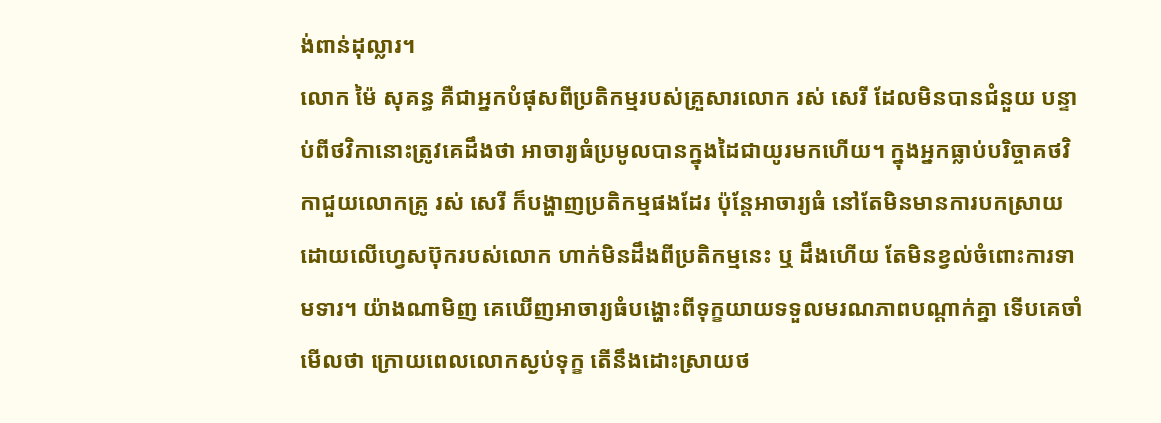ង់ពាន់ដុល្លារ។
លោក ម៉ៃ សុគន្ធ គឺជាអ្នកបំផុសពីប្រតិកម្មរបស់គ្រួសារលោក រស់ សេរី ដែលមិនបានជំនួយ បន្ទាប់ពីថវិកានោះត្រូវគេដឹងថា អាចារ្យធំប្រមូលបានក្នុងដៃជាយូរមកហើយ។ ក្នុងអ្នកធ្លាប់បរិច្ចាគថវិកាជួយលោកគ្រូ រស់ សេរី ក៏បង្ហាញប្រតិកម្មផងដែរ ប៉ុន្តែអាចារ្យធំ នៅតែមិនមានការបកស្រាយ ដោយលើហ្វេសប៊ុករបស់លោក ហាក់មិនដឹងពីប្រតិកម្មនេះ ឬ ដឹងហើយ តែមិនខ្វល់ចំពោះការទាមទារ។ យ៉ាងណាមិញ គេឃើញអាចារ្យធំបង្ហោះពីទុក្ខយាយទទួលមរណភាពបណ្ដាក់គ្នា ទើបគេចាំមើលថា ក្រោយពេលលោកស្ងប់ទុក្ខ តើនឹងដោះស្រាយថ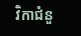វិកាជំនួ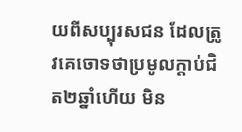យពីសប្បុរសជន ដែលត្រូវគេចោទថាប្រមូលក្ដាប់ជិត២ឆ្នាំហើយ មិន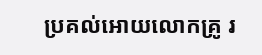ប្រគល់អោយលោកគ្រូ រ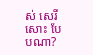ស់ សេរី សោះ បែបណា?